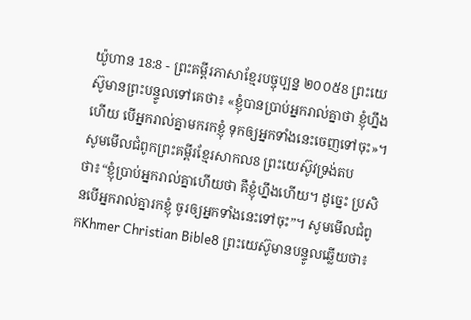យ៉ូហាន 18:8 - ព្រះគម្ពីរភាសាខ្មែរបច្ចុប្បន្ន ២០០៥8 ព្រះយេស៊ូមានព្រះបន្ទូលទៅគេថា៖ «ខ្ញុំបានប្រាប់អ្នករាល់គ្នាថា ខ្ញុំហ្នឹងហើយ បើអ្នករាល់គ្នាមករកខ្ញុំ ទុកឲ្យអ្នកទាំងនេះចេញទៅចុះ»។ សូមមើលជំពូកព្រះគម្ពីរខ្មែរសាកល8 ព្រះយេស៊ូវទ្រង់តបថា៖“ខ្ញុំប្រាប់អ្នករាល់គ្នាហើយថា គឺខ្ញុំហ្នឹងហើយ។ ដូច្នេះ ប្រសិនបើអ្នករាល់គ្នារកខ្ញុំ ចូរឲ្យអ្នកទាំងនេះទៅចុះ”។ សូមមើលជំពូកKhmer Christian Bible8 ព្រះយេស៊ូមានបន្ទូលឆ្លើយថា៖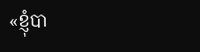«ខ្ញុំបា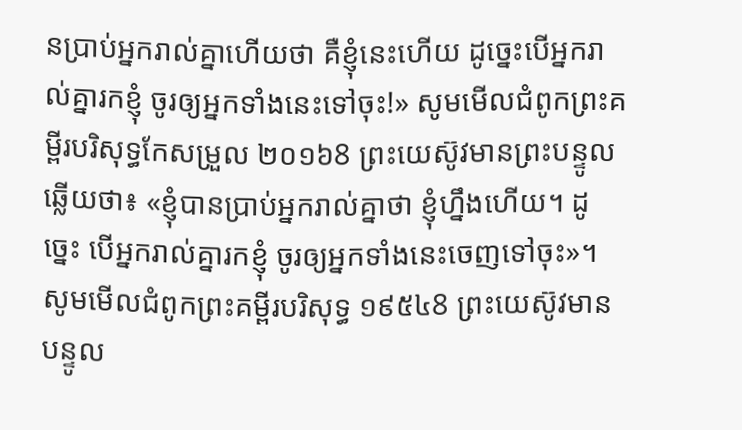នប្រាប់អ្នករាល់គ្នាហើយថា គឺខ្ញុំនេះហើយ ដូច្នេះបើអ្នករាល់គ្នារកខ្ញុំ ចូរឲ្យអ្នកទាំងនេះទៅចុះ!» សូមមើលជំពូកព្រះគម្ពីរបរិសុទ្ធកែសម្រួល ២០១៦8 ព្រះយេស៊ូវមានព្រះបន្ទូលឆ្លើយថា៖ «ខ្ញុំបានប្រាប់អ្នករាល់គ្នាថា ខ្ញុំហ្នឹងហើយ។ ដូច្នេះ បើអ្នករាល់គ្នារកខ្ញុំ ចូរឲ្យអ្នកទាំងនេះចេញទៅចុះ»។ សូមមើលជំពូកព្រះគម្ពីរបរិសុទ្ធ ១៩៥៤8 ព្រះយេស៊ូវមានបន្ទូល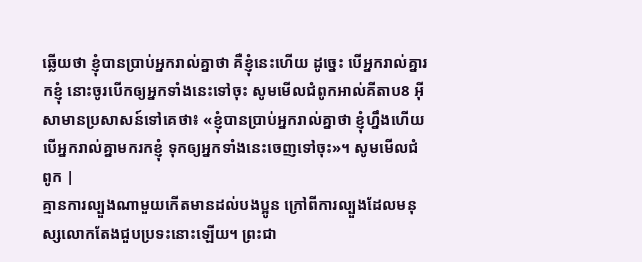ឆ្លើយថា ខ្ញុំបានប្រាប់អ្នករាល់គ្នាថា គឺខ្ញុំនេះហើយ ដូច្នេះ បើអ្នករាល់គ្នារកខ្ញុំ នោះចូរបើកឲ្យអ្នកទាំងនេះទៅចុះ សូមមើលជំពូកអាល់គីតាប8 អ៊ីសាមានប្រសាសន៍ទៅគេថា៖ «ខ្ញុំបានប្រាប់អ្នករាល់គ្នាថា ខ្ញុំហ្នឹងហើយ បើអ្នករាល់គ្នាមករកខ្ញុំ ទុកឲ្យអ្នកទាំងនេះចេញទៅចុះ»។ សូមមើលជំពូក |
គ្មានការល្បួងណាមួយកើតមានដល់បងប្អូន ក្រៅពីការល្បួងដែលមនុស្សលោកតែងជួបប្រទះនោះឡើយ។ ព្រះជា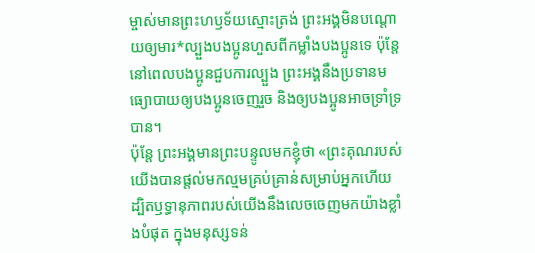ម្ចាស់មានព្រះហឫទ័យស្មោះត្រង់ ព្រះអង្គមិនបណ្ដោយឲ្យមារ*ល្បួងបងប្អូនហួសពីកម្លាំងបងប្អូនទេ ប៉ុន្តែ នៅពេលបងប្អូនជួបការល្បួង ព្រះអង្គនឹងប្រទានមធ្យោបាយឲ្យបងប្អូនចេញរួច និងឲ្យបងប្អូនអាចទ្រាំទ្របាន។
ប៉ុន្តែ ព្រះអង្គមានព្រះបន្ទូលមកខ្ញុំថា «ព្រះគុណរបស់យើងបានផ្ដល់មកល្មមគ្រប់គ្រាន់សម្រាប់អ្នកហើយ ដ្បិតឫទ្ធានុភាពរបស់យើងនឹងលេចចេញមកយ៉ាងខ្លាំងបំផុត ក្នុងមនុស្សទន់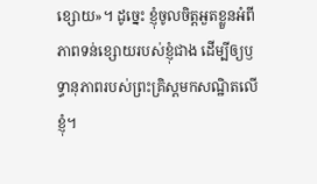ខ្សោយ»។ ដូច្នេះ ខ្ញុំចូលចិត្តអួតខ្លួនអំពីភាពទន់ខ្សោយរបស់ខ្ញុំជាង ដើម្បីឲ្យឫទ្ធានុភាពរបស់ព្រះគ្រិស្តមកសណ្ឋិតលើខ្ញុំ។